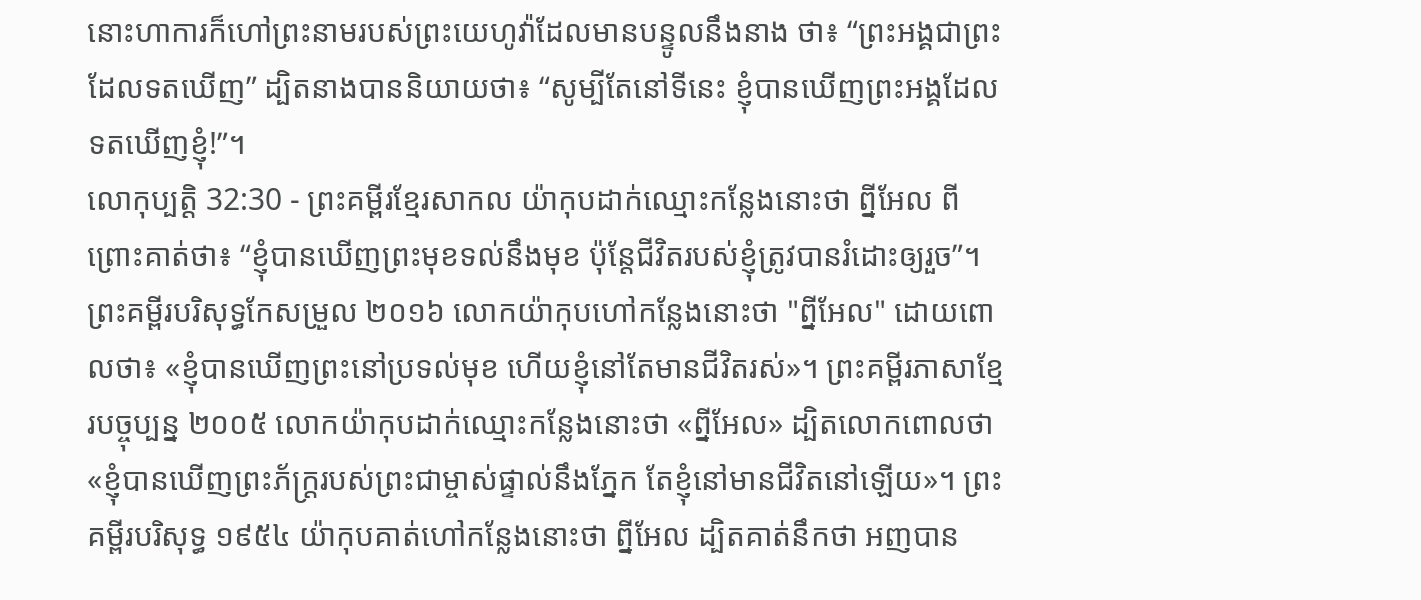នោះហាការក៏ហៅព្រះនាមរបស់ព្រះយេហូវ៉ាដែលមានបន្ទូលនឹងនាង ថា៖ “ព្រះអង្គជាព្រះដែលទតឃើញ” ដ្បិតនាងបាននិយាយថា៖ “សូម្បីតែនៅទីនេះ ខ្ញុំបានឃើញព្រះអង្គដែលទតឃើញខ្ញុំ!”។
លោកុប្បត្តិ 32:30 - ព្រះគម្ពីរខ្មែរសាកល យ៉ាកុបដាក់ឈ្មោះកន្លែងនោះថា ព្នីអែល ពីព្រោះគាត់ថា៖ “ខ្ញុំបានឃើញព្រះមុខទល់នឹងមុខ ប៉ុន្តែជីវិតរបស់ខ្ញុំត្រូវបានរំដោះឲ្យរួច”។ ព្រះគម្ពីរបរិសុទ្ធកែសម្រួល ២០១៦ លោកយ៉ាកុបហៅកន្លែងនោះថា "ព្នីអែល" ដោយពោលថា៖ «ខ្ញុំបានឃើញព្រះនៅប្រទល់មុខ ហើយខ្ញុំនៅតែមានជីវិតរស់»។ ព្រះគម្ពីរភាសាខ្មែរបច្ចុប្បន្ន ២០០៥ លោកយ៉ាកុបដាក់ឈ្មោះកន្លែងនោះថា «ព្នីអែល» ដ្បិតលោកពោលថា «ខ្ញុំបានឃើញព្រះភ័ក្ត្ររបស់ព្រះជាម្ចាស់ផ្ទាល់នឹងភ្នែក តែខ្ញុំនៅមានជីវិតនៅឡើយ»។ ព្រះគម្ពីរបរិសុទ្ធ ១៩៥៤ យ៉ាកុបគាត់ហៅកន្លែងនោះថា ព្នីអែល ដ្បិតគាត់នឹកថា អញបាន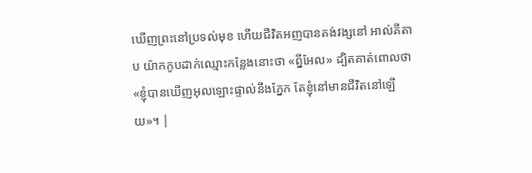ឃើញព្រះនៅប្រទល់មុខ ហើយជីវិតអញបានគង់វង្សនៅ អាល់គីតាប យ៉ាកកូបដាក់ឈ្មោះកន្លែងនោះថា «ព្នីអែល» ដ្បិតគាត់ពោលថា «ខ្ញុំបានឃើញអុលឡោះផ្ទាល់នឹងភ្នែក តែខ្ញុំនៅមានជីវិតនៅឡើយ»។ |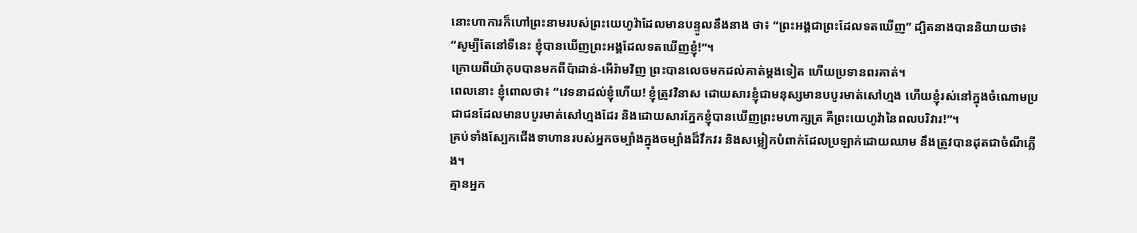នោះហាការក៏ហៅព្រះនាមរបស់ព្រះយេហូវ៉ាដែលមានបន្ទូលនឹងនាង ថា៖ “ព្រះអង្គជាព្រះដែលទតឃើញ” ដ្បិតនាងបាននិយាយថា៖ “សូម្បីតែនៅទីនេះ ខ្ញុំបានឃើញព្រះអង្គដែលទតឃើញខ្ញុំ!”។
ក្រោយពីយ៉ាកុបបានមកពីប៉ាដាន់-អើរ៉ាមវិញ ព្រះបានលេចមកដល់គាត់ម្ដងទៀត ហើយប្រទានពរគាត់។
ពេលនោះ ខ្ញុំពោលថា៖ “វេទនាដល់ខ្ញុំហើយ! ខ្ញុំត្រូវវិនាស ដោយសារខ្ញុំជាមនុស្សមានបបូរមាត់សៅហ្មង ហើយខ្ញុំរស់នៅក្នុងចំណោមប្រជាជនដែលមានបបូរមាត់សៅហ្មងដែរ និងដោយសារភ្នែកខ្ញុំបានឃើញព្រះមហាក្សត្រ គឺព្រះយេហូវ៉ានៃពលបរិវារ!”។
គ្រប់ទាំងស្បែកជើងទាហានរបស់អ្នកចម្បាំងក្នុងចម្បាំងដ៏វឹកវរ និងសម្លៀកបំពាក់ដែលប្រឡាក់ដោយឈាម នឹងត្រូវបានដុតជាចំណីភ្លើង។
គ្មានអ្នក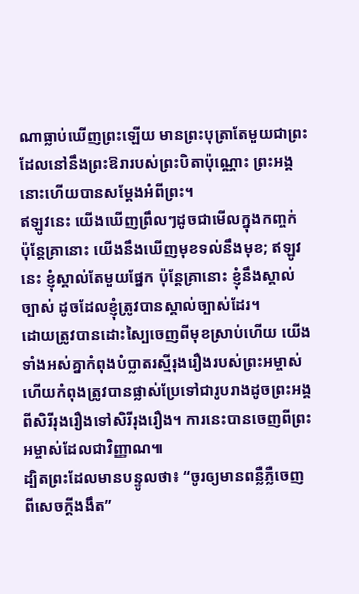ណាធ្លាប់ឃើញព្រះឡើយ មានព្រះបុត្រាតែមួយជាព្រះ ដែលនៅនឹងព្រះឱរារបស់ព្រះបិតាប៉ុណ្ណោះ ព្រះអង្គនោះហើយបានសម្ដែងអំពីព្រះ។
ឥឡូវនេះ យើងឃើញព្រឹលៗដូចជាមើលក្នុងកញ្ចក់ ប៉ុន្តែគ្រានោះ យើងនឹងឃើញមុខទល់នឹងមុខ; ឥឡូវនេះ ខ្ញុំស្គាល់តែមួយផ្នែក ប៉ុន្តែគ្រានោះ ខ្ញុំនឹងស្គាល់ច្បាស់ ដូចដែលខ្ញុំត្រូវបានស្គាល់ច្បាស់ដែរ។
ដោយត្រូវបានដោះស្បៃចេញពីមុខស្រាប់ហើយ យើងទាំងអស់គ្នាកំពុងបំប្លាតរស្មីរុងរឿងរបស់ព្រះអម្ចាស់ ហើយកំពុងត្រូវបានផ្លាស់ប្រែទៅជារូបរាងដូចព្រះអង្គ ពីសិរីរុងរឿងទៅសិរីរុងរឿង។ ការនេះបានចេញពីព្រះអម្ចាស់ដែលជាវិញ្ញាណ៕
ដ្បិតព្រះដែលមានបន្ទូលថា៖ “ចូរឲ្យមានពន្លឺភ្លឺចេញពីសេចក្ដីងងឹត”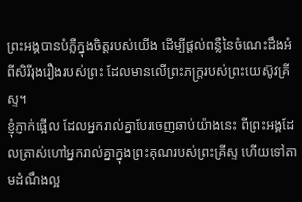ព្រះអង្គបានបំភ្លឺក្នុងចិត្តរបស់យើង ដើម្បីផ្ដល់ពន្លឺនៃចំណេះដឹងអំពីសិរីរុងរឿងរបស់ព្រះ ដែលមានលើព្រះភក្ត្ររបស់ព្រះយេស៊ូវគ្រីស្ទ។
ខ្ញុំភ្ញាក់ផ្អើល ដែលអ្នករាល់គ្នាបែរចេញឆាប់យ៉ាងនេះ ពីព្រះអង្គដែលត្រាស់ហៅអ្នករាល់គ្នាក្នុងព្រះគុណរបស់ព្រះគ្រីស្ទ ហើយទៅតាមដំណឹងល្អ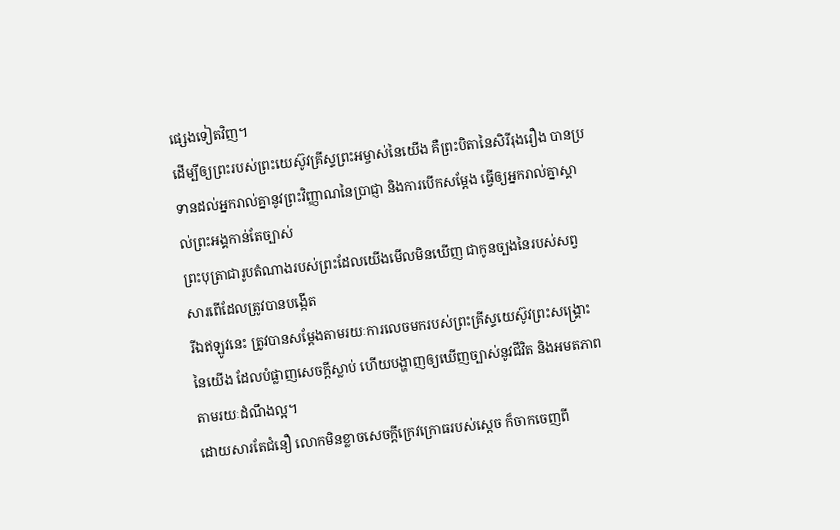ផ្សេងទៀតវិញ។
ដើម្បីឲ្យព្រះរបស់ព្រះយេស៊ូវគ្រីស្ទព្រះអម្ចាស់នៃយើង គឺព្រះបិតានៃសិរីរុងរឿង បានប្រទានដល់អ្នករាល់គ្នានូវព្រះវិញ្ញាណនៃប្រាជ្ញា និងការបើកសម្ដែង ធ្វើឲ្យអ្នករាល់គ្នាស្គាល់ព្រះអង្គកាន់តែច្បាស់
ព្រះបុត្រាជារូបតំណាងរបស់ព្រះដែលយើងមើលមិនឃើញ ជាកូនច្បងនៃរបស់សព្វសារពើដែលត្រូវបានបង្កើត
រីឯឥឡូវនេះ ត្រូវបានសម្ដែងតាមរយៈការលេចមករបស់ព្រះគ្រីស្ទយេស៊ូវព្រះសង្គ្រោះនៃយើង ដែលបំផ្លាញសេចក្ដីស្លាប់ ហើយបង្ហាញឲ្យឃើញច្បាស់នូវជីវិត និងអមតភាព តាមរយៈដំណឹងល្អ។
ដោយសារតែជំនឿ លោកមិនខ្លាចសេចក្ដីក្រេវក្រោធរបស់ស្ដេច ក៏ចាកចេញពី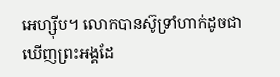អេហ្ស៊ីប។ លោកបានស៊ូទ្រាំហាក់ដូចជាឃើញព្រះអង្គដែ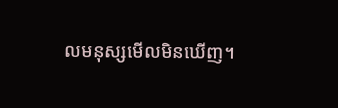លមនុស្សមើលមិនឃើញ។